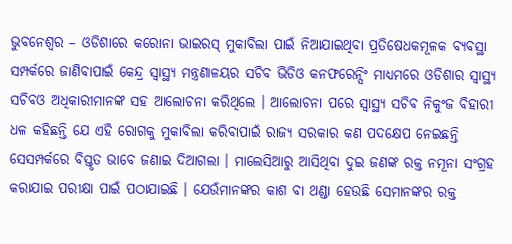ଭୁବନେଶ୍ୱର – ଓଡିଶାରେ କରୋନା ଭାଇରସ୍ ମୁକାବିଲା ପାଇଁ ନିଆଯାଇଥିବା ପ୍ରତିଷେଧକମୂଳକ ବ୍ୟବସ୍ଥା ସମ୍ପର୍କରେ ଜାଣିବାପାଇଁ କେନ୍ଦ୍ର ସ୍ୱାସ୍ଥ୍ୟ ମନ୍ତ୍ରଣାଳୟର ସଚିବ ଭିଡିଓ କନଫରେନ୍ସିଂ ମାଧ୍ୟମରେ ଓଡିଶାର ସ୍ୱାସ୍ଥ୍ୟ ସଚିବଓ ଅଧିକାରୀମାନଙ୍କ ସହ ଆଲୋଚନା କରିଥିଲେ । ଆଲୋଚନା ପରେ ସ୍ୱାସ୍ଥ୍ୟ ସଚିବ ନିକୁଂଜ ବିହାରୀ ଧଳ କହିଛନ୍ତି ଯେ ଏହି ରୋଗକୁ ମୁକାବିଲା କରିବାପାଇଁ ରାଜ୍ୟ ସରକାର କଣ ପଦକ୍ଷେପ ନେଇଛନ୍ତି ସେସମ୍ପର୍କରେ ବିସ୍ତୃତ ଭାବେ ଜଣାଇ ଦିଆଗଲା । ମାଲେସିଆରୁ ଆସିଥିବା ଦୁଇ ଜଣଙ୍କ ରକ୍ତ ନମୂନା ସଂଗ୍ରହ କରାଯାଇ ପରୀକ୍ଷା ପାଇଁ ପଠାଯାଇଛି । ଯେଉଁମାନଙ୍କର କାଶ ବା ଥଣ୍ଡା ହେଉଛି ସେମାନଙ୍କର ରକ୍ତ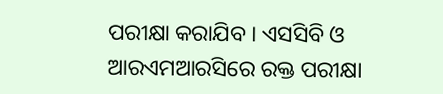ପରୀକ୍ଷା କରାଯିବ । ଏସସିବି ଓ ଆରଏମଆରସିରେ ରକ୍ତ ପରୀକ୍ଷା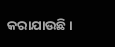କରାଯାଉଛି ।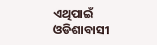ଏଥିପାଇଁ ଓଡିଶାବାସୀ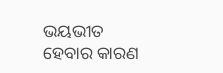ଭୟଭୀତ ହେବାର କାରଣ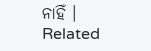ନାହିଁ ।
Related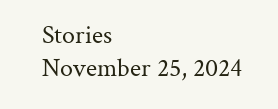Stories
November 25, 2024